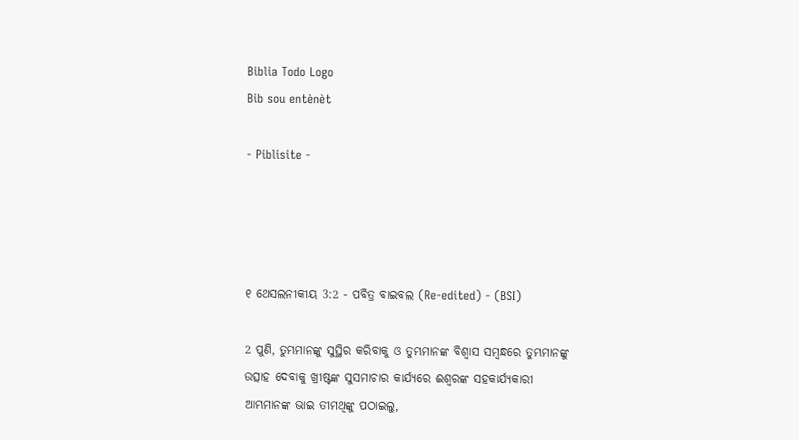Biblia Todo Logo
Bib sou entènèt

- Piblisite -




୧ ଥେସଲନୀକୀୟ 3:2 - ପବିତ୍ର ବାଇବଲ (Re-edited) - (BSI)

2 ପୁଣି, ତୁମ୍ଭମାନଙ୍କୁ ସୁସ୍ଥିର କରିବାକୁ ଓ ତୁମ୍ଭମାନଙ୍କ ବିଶ୍ଵାସ ସମ୍ଵନ୍ଧରେ ତୁମ୍ଭମାନଙ୍କୁ ଉତ୍ସାହ ଦେବାକୁ ଖ୍ରୀଷ୍ଟଙ୍କ ସୁସମାଚାର କାର୍ଯ୍ୟରେ ଈଶ୍ଵରଙ୍କ ସହକାର୍ଯ୍ୟକାରୀ ଆମ୍ଭମାନଙ୍କ ଭାଇ ତୀମଥିଙ୍କୁ ପଠାଇଲୁ,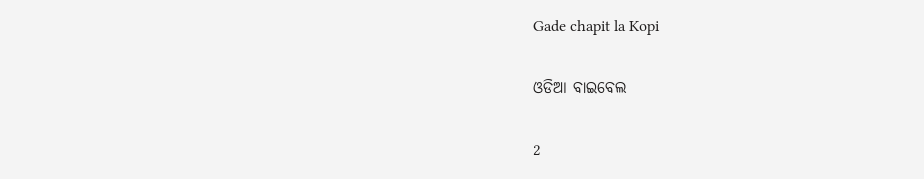Gade chapit la Kopi

ଓଡିଆ ବାଇବେଲ

2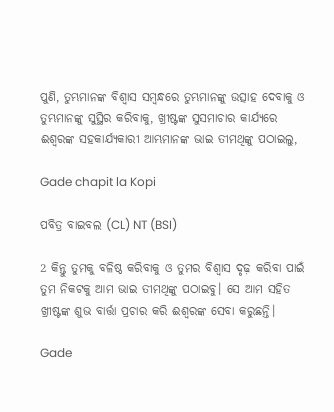ପୁଣି, ତୁମ୍ଭମାନଙ୍କ ବିଶ୍ୱାସ ସମ୍ବନ୍ଧରେ ତୁମ୍ଭମାନଙ୍କୁ ଉତ୍ସାହ ଦେବାକୁ ଓ ତୁମ୍ଭମାନଙ୍କୁ ସୁସ୍ଥିର କରିବାକୁ, ଖ୍ରୀଷ୍ଟଙ୍କ ସୁସମାଚାର କାର୍ଯ୍ୟରେ ଈଶ୍ୱରଙ୍କ ସହକାର୍ଯ୍ୟକାରୀ ଆମ୍ଭମାନଙ୍କ ଭାଇ ତୀମଥିଙ୍କୁ ପଠାଇଲୁ,

Gade chapit la Kopi

ପବିତ୍ର ବାଇବଲ (CL) NT (BSI)

2 କିନ୍ତୁ ତୁମକୁ ବଳିଷ୍ଠ କରିବାକୁ ଓ ତୁମର ବିଶ୍ୱାସ ଦୃଢ଼ କରିବା ପାଇଁ ତୁମ ନିକଟକୁ ଆମ ଭାଇ ତୀମଥିଙ୍କୁ ପଠାଇବୁ। ସେ ଆମ ସହିତ ଖ୍ରୀଷ୍ଟଙ୍କ ଶୁଭ ବାର୍ତ୍ତା ପ୍ରଚାର କରି ଈଶ୍ୱରଙ୍କ ସେବା କରୁଛନ୍ତି।

Gade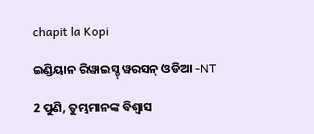chapit la Kopi

ଇଣ୍ଡିୟାନ ରିୱାଇସ୍ଡ୍ ୱରସନ୍ ଓଡିଆ -NT

2 ପୁଣି, ତୁମ୍ଭମାନଙ୍କ ବିଶ୍ୱାସ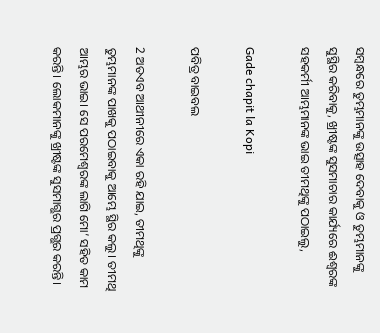ସମ୍ବନ୍ଧରେ ତୁମ୍ଭମାନଙ୍କୁ ଉତ୍ସାହ ଦେବାକୁ ଓ ତୁମ୍ଭମାନଙ୍କୁ ସୁସ୍ଥିର କରିବାକୁ, ଖ୍ରୀଷ୍ଟଙ୍କ ସୁସମାଚାର କାର୍ଯ୍ୟରେ ଈଶ୍ବରଙ୍କ ସହକର୍ମୀ ଆମ୍ଭମାନଙ୍କ ଭାଇ ତୀମଥିଙ୍କୁ ପଠାଇଲୁ,

Gade chapit la Kopi

ପବିତ୍ର ବାଇବଲ

2 ଅତଏବ ଆଥୀନୀରେ ଏକା ରହି ଯାଇ, ତୀମଥିଙ୍କୁ ତୁମ୍ଭମାନଙ୍କ ପାଖକୁ ପଠାଇବାକୁ ଆମ୍ଭେ ସ୍ଥିର କଲୁ। ତୀମଥି ଆମ୍ଭର ଭାଇ। ସେ ପରମେଶ୍ୱରଙ୍କ ଲାଗି ମୋ’ ସହିତ କାମ କରନ୍ତି। ଲୋକମାନଙ୍କୁ ଖ୍ରୀଷ୍ଟଙ୍କ ସୁସମାଗ୍ଭର ପ୍ରଗ୍ଭର କରନ୍ତି।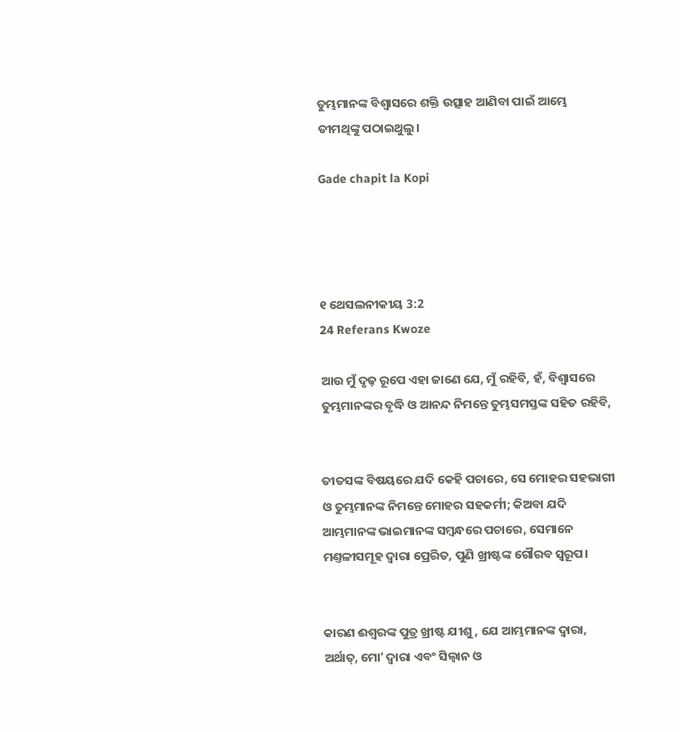ତୁମ୍ଭମାନଙ୍କ ବିଶ୍ୱାସରେ ଶକ୍ତି ଉତ୍ସାହ ଆଣିବା ପାଇଁ ଆମ୍ଭେ ତୀମଥିଙ୍କୁ ପଠାଇଥୁଲୁ।

Gade chapit la Kopi




୧ ଥେସଲନୀକୀୟ 3:2
24 Referans Kwoze

ଆଉ ମୁଁ ଦୃଢ଼ ରୂପେ ଏହା ଜାଣେ ଯେ, ମୁଁ ରହିବି, ହଁ, ବିଶ୍ଵାସରେ ତୁମ୍ଭମାନଙ୍କର ବୃଦ୍ଧି ଓ ଆନନ୍ଦ ନିମନ୍ତେ ତୁମ୍ଭସମସ୍ତଙ୍କ ସହିତ ରହିବି,


ତୀତସଙ୍କ ବିଷୟରେ ଯଦି କେହି ପଚାରେ, ସେ ମୋହର ସହଭାଗୀ ଓ ତୁମ୍ଭମାନଙ୍କ ନିମନ୍ତେ ମୋହର ସହକର୍ମୀ; କିଅବା ଯଦି ଆମ୍ଭମାନଙ୍କ ଭାଇମାନଙ୍କ ସମ୍ଵନ୍ଧରେ ପଚାରେ, ସେମାନେ ମଣ୍ତଳୀସମୂହ ଦ୍ଵାରା ପ୍ରେରିତ, ପୁଣି ଖ୍ରୀଷ୍ଟଙ୍କ ଗୌରବ ସ୍ଵରୂପ।


କାରଣ ଈଶ୍ଵରଙ୍କ ପୁତ୍ର ଖ୍ରୀଷ୍ଟ ଯୀଶୁ, ଯେ ଆମ୍ଭମାନଙ୍କ ଦ୍ଵାରା, ଅର୍ଥାତ୍, ମୋʼ ଦ୍ଵାରା ଏବଂ ସିଲ୍ଵାନ ଓ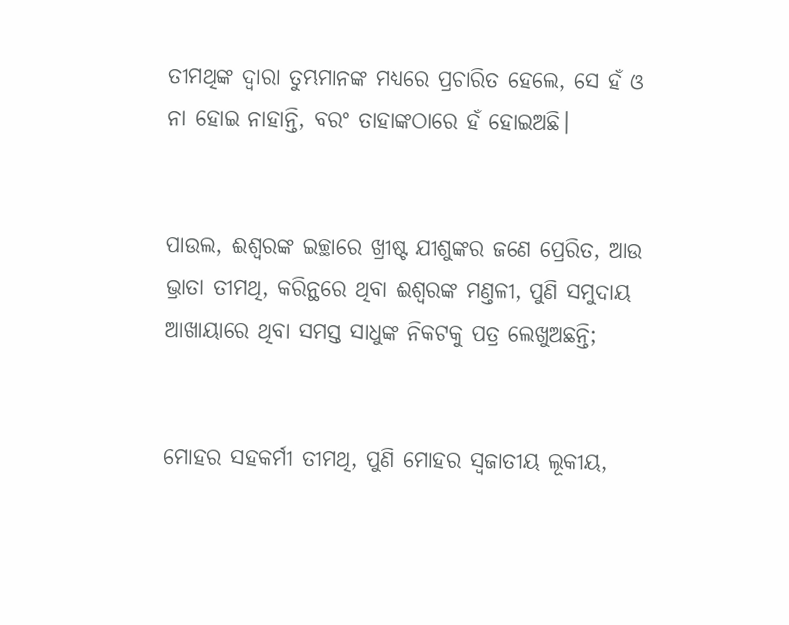ତୀମଥିଙ୍କ ଦ୍ଵାରା ତୁମ୍ଭମାନଙ୍କ ମଧ୍ୟରେ ପ୍ରଚାରିତ ହେଲେ, ସେ ହଁ ଓ ନା ହୋଇ ନାହାନ୍ତି, ବରଂ ତାହାଙ୍କଠାରେ ହଁ ହୋଇଅଛି।


ପାଉଲ, ଈଶ୍ଵରଙ୍କ ଇଚ୍ଛାରେ ଖ୍ରୀଷ୍ଟ ଯୀଶୁଙ୍କର ଜଣେ ପ୍ରେରିତ, ଆଉ ଭ୍ରାତା ତୀମଥି, କରିନ୍ଥରେ ଥିବା ଈଶ୍ଵରଙ୍କ ମଣ୍ତଳୀ, ପୁଣି ସମୁଦାୟ ଆଖାୟାରେ ଥିବା ସମସ୍ତ ସାଧୁଙ୍କ ନିକଟକୁ ପତ୍ର ଲେଖୁଅଛନ୍ତି;


ମୋହର ସହକର୍ମୀ ତୀମଥି, ପୁଣି ମୋହର ସ୍ଵଜାତୀୟ ଲୂକୀୟ,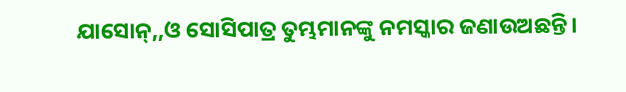ଯାସୋନ୍,,ଓ ସୋସିପାତ୍ର ତୁମ୍ଭମାନଙ୍କୁ ନମସ୍କାର ଜଣାଉଅଛନ୍ତି।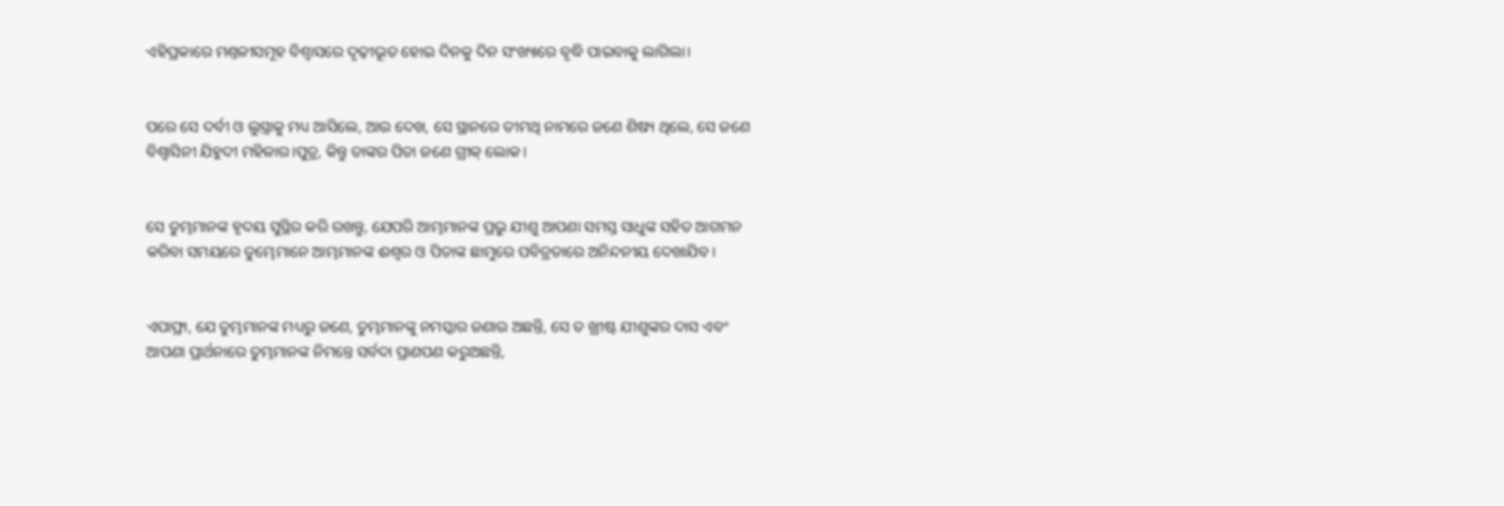ଏହିପ୍ରକାରେ ମଣ୍ତଳୀସମୂହ ବିଶ୍ଵାସରେ ଦୃଢ଼ୀଭୂତ ହୋଇ ଦିନକୁ ଦିନ ସଂଖ୍ୟାରେ ବୃଦ୍ଧି ପାଇବାକୁ ଲାଗିଲା।


ପରେ ସେ ଦର୍ବୀ ଓ ଲୁସ୍ତ୍ରାକୁ ମଧ୍ୟ ଆସିଲେ, ଆଉ ଦେଖ, ସେ ସ୍ଥାନରେ ତୀମଥି ନାମରେ ଜଣେ ଶିଷ୍ୟ ଥିଲେ, ସେ ଜଣେ ବିଶ୍ଵାସିନୀ ଯିହୁଦୀ ମହିଳାର।ପୁତ୍ର, କିନ୍ତୁ ତାଙ୍କର ପିତା ଜଣେ ଗ୍ରୀକ୍ ଲୋକ।


ସେ ତୁମ୍ଭମାନଙ୍କ ହୃଦୟ ସୁସ୍ଥିର କରି ରଖନ୍ତୁ, ଯେପରି ଆମ୍ଭମାନଙ୍କ ପ୍ରଭୁ ଯୀଶୁ ଆପଣା ସମସ୍ତ ସାଧୁଙ୍କ ସହିତ ଆଗମନ କରିବା ସମୟରେ ତୁମ୍ଭେମାନେ ଆମ୍ଭମାନଙ୍କ ଈଶ୍ଵର ଓ ପିତାଙ୍କ ଛାମୁରେ ପବିତ୍ରତାରେ ଅନିନ୍ଦନୀୟ ଦେଖାଯିବ।


ଏପାଫ୍ରା, ଯେ ତୁମ୍ଭମାନଙ୍କ ମଧ୍ୟରୁ ଜଣେ, ତୁମ୍ଭମାନଙ୍କୁ ନମସ୍କାର ଜଣାଉ ଅଛନ୍ତି, ସେ ତ ଖ୍ରୀଷ୍ଟ ଯୀଶୁଙ୍କର ଦାସ ଏବଂ ଆପଣା ପ୍ରାର୍ଥନାରେ ତୁମ୍ଭମାନଙ୍କ ନିମନ୍ତେ ସର୍ବଦା ପ୍ରାଣପଣ କରୁଅଛନ୍ତି,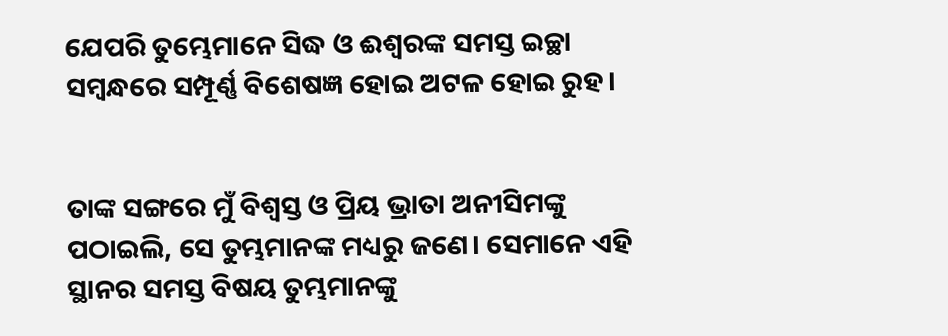ଯେପରି ତୁମ୍ଭେମାନେ ସିଦ୍ଧ ଓ ଈଶ୍ଵରଙ୍କ ସମସ୍ତ ଇଚ୍ଛା ସମ୍ଵନ୍ଧରେ ସମ୍ପୂର୍ଣ୍ଣ ବିଶେଷଜ୍ଞ ହୋଇ ଅଟଳ ହୋଇ ରୁହ।


ତାଙ୍କ ସଙ୍ଗରେ ମୁଁ ବିଶ୍ଵସ୍ତ ଓ ପ୍ରିୟ ଭ୍ରାତା ଅନୀସିମଙ୍କୁ ପଠାଇଲି, ସେ ତୁମ୍ଭମାନଙ୍କ ମଧ୍ୟରୁ ଜଣେ। ସେମାନେ ଏହି ସ୍ଥାନର ସମସ୍ତ ବିଷୟ ତୁମ୍ଭମାନଙ୍କୁ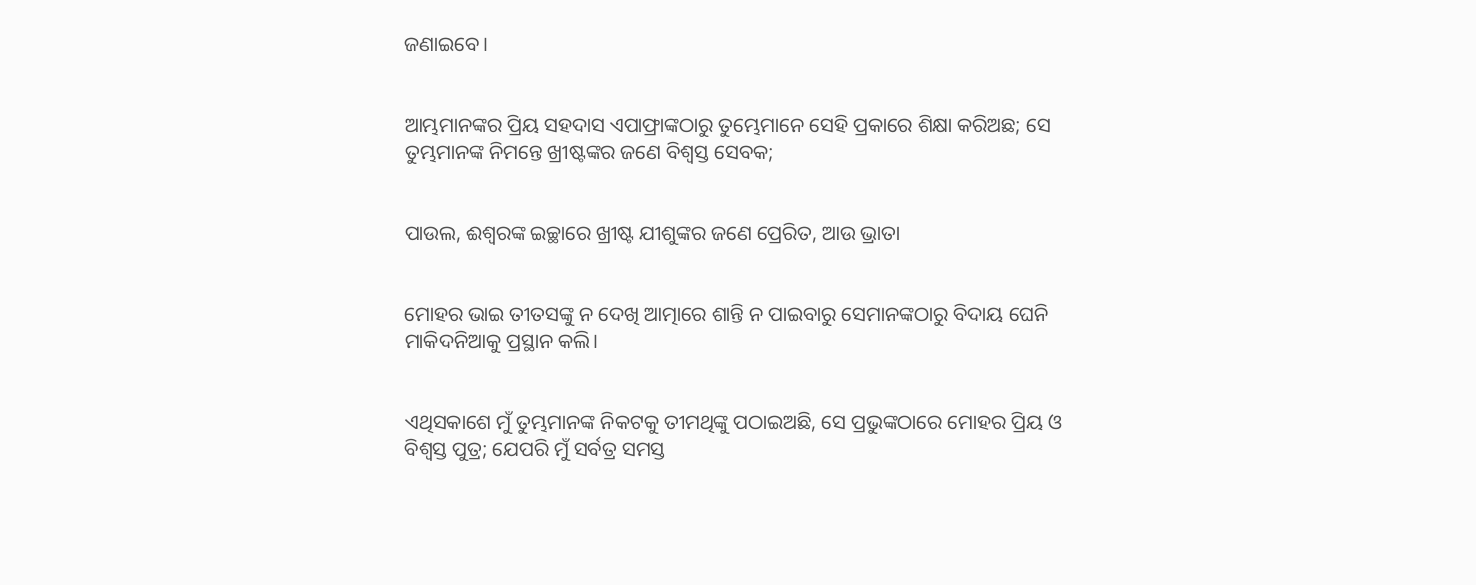ଜଣାଇବେ।


ଆମ୍ଭମାନଙ୍କର ପ୍ରିୟ ସହଦାସ ଏପାଫ୍ରାଙ୍କଠାରୁ ତୁମ୍ଭେମାନେ ସେହି ପ୍ରକାରେ ଶିକ୍ଷା କରିଅଛ; ସେ ତୁମ୍ଭମାନଙ୍କ ନିମନ୍ତେ ଖ୍ରୀଷ୍ଟଙ୍କର ଜଣେ ବିଶ୍ଵସ୍ତ ସେବକ;


ପାଉଲ, ଈଶ୍ଵରଙ୍କ ଇଚ୍ଛାରେ ଖ୍ରୀଷ୍ଟ ଯୀଶୁଙ୍କର ଜଣେ ପ୍ରେରିତ, ଆଉ ଭ୍ରାତା


ମୋହର ଭାଇ ତୀତସଙ୍କୁ ନ ଦେଖି ଆତ୍ମାରେ ଶାନ୍ତି ନ ପାଇବାରୁ ସେମାନଙ୍କଠାରୁ ବିଦାୟ ଘେନି ମାକିଦନିଆକୁ ପ୍ରସ୍ଥାନ କଲି।


ଏଥିସକାଶେ ମୁଁ ତୁମ୍ଭମାନଙ୍କ ନିକଟକୁ ତୀମଥିଙ୍କୁ ପଠାଇଅଛି, ସେ ପ୍ରଭୁଙ୍କଠାରେ ମୋହର ପ୍ରିୟ ଓ ବିଶ୍ଵସ୍ତ ପୁତ୍ର; ଯେପରି ମୁଁ ସର୍ବତ୍ର ସମସ୍ତ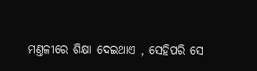ମଣ୍ତଳୀରେ ଶିକ୍ଷା ଦେଇଥାଏ , ସେହିପରି ସେ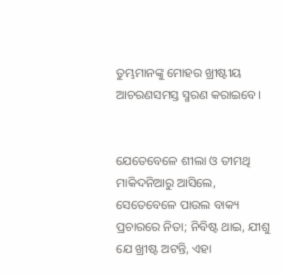ତୁମ୍ଭମାନଙ୍କୁ ମୋହର ଖ୍ରୀଷ୍ଟୀୟ ଆଚରଣସମସ୍ତ ସ୍ମରଣ କରାଇବେ।


ଯେତେବେଳେ ଶୀଲା ଓ ତୀମଥି ମାକିଦନିଆରୁ ଆସିଲେ, ସେତେବେଳେ ପାଉଲ ବାକ୍ୟ ପ୍ରଚାରରେ ନିତା; ନିବିଷ୍ଟ ଥାଇ, ଯୀଶୁ ଯେ ଖ୍ରୀଷ୍ଟ ଅଟନ୍ତି, ଏହା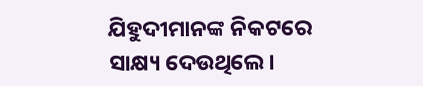ଯିହୁଦୀମାନଙ୍କ ନିକଟରେ ସାକ୍ଷ୍ୟ ଦେଉଥିଲେ।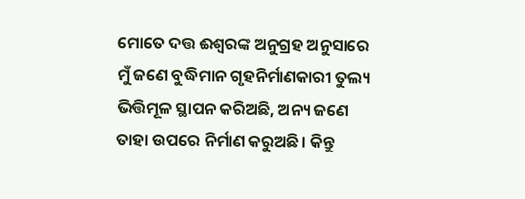ମୋତେ ଦତ୍ତ ଈଶ୍ଵରଙ୍କ ଅନୁଗ୍ରହ ଅନୁସାରେ ମୁଁ ଜଣେ ବୁଦ୍ଧିମାନ ଗୃହନିର୍ମାଣକାରୀ ତୁଲ୍ୟ ଭିତ୍ତିମୂଳ ସ୍ଥାପନ କରିଅଛି, ଅନ୍ୟ ଜଣେ ତାହା ଉପରେ ନିର୍ମାଣ କରୁଅଛି। କିନ୍ତୁ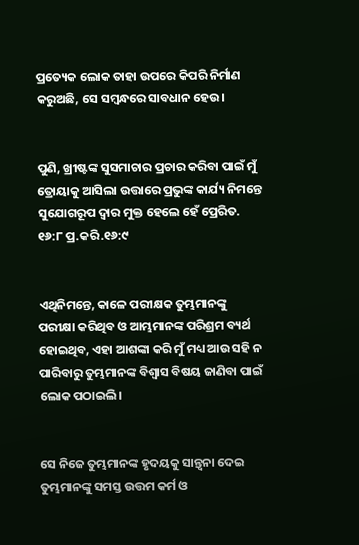ପ୍ରତ୍ୟେକ ଲୋକ ତାହା ଉପରେ କିପରି ନିର୍ମାଣ କରୁଅଛି, ସେ ସମ୍ଵନ୍ଧରେ ସାବଧାନ ହେଉ।


ପୁଣି, ଖ୍ରୀଷ୍ଟଙ୍କ ସୁସମାଚାର ପ୍ରଚାର କରିବା ପାଇଁ ମୁଁ ତ୍ରୋୟାକୁ ଆସିଲା ଉତ୍ତାରେ ପ୍ରଭୁଙ୍କ କାର୍ଯ୍ୟ ନିମନ୍ତେ ସୁଯୋଗରୂପ ଦ୍ଵାର ମୁକ୍ତ ହେଲେ ହେଁ ପ୍ରେରିତ. ୧୬:୮ ପ୍ର.କରି.୧୬:୯


ଏଥିନିମନ୍ତେ, କାଳେ ପରୀକ୍ଷକ ତୁମ୍ଭମାନଙ୍କୁ ପରୀକ୍ଷା କରିଥିବ ଓ ଆମ୍ଭମାନଙ୍କ ପରିଶ୍ରମ ବ୍ୟର୍ଥ ହୋଇଥିବ, ଏହା ଆଶଙ୍କା କରି ମୁଁ ମଧ୍ୟ ଆଉ ସହି ନ ପାରିବାରୁ ତୁମ୍ଭମାନଙ୍କ ବିଶ୍ଵାସ ବିଷୟ ଜାଣିବା ପାଇଁ ଲୋକ ପଠାଇଲି।


ସେ ନିଜେ ତୁମ୍ଭମାନଙ୍କ ହୃଦୟକୁ ସାନ୍ତ୍ଵନା ଦେଇ ତୁମ୍ଭମାନଙ୍କୁ ସମସ୍ତ ଉତ୍ତମ କର୍ମ ଓ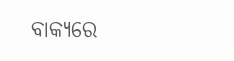ବାକ୍ୟରେ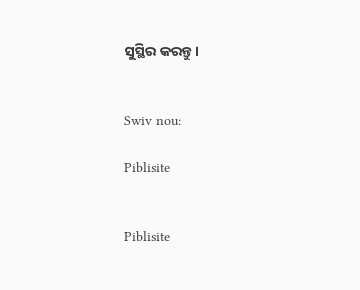ସୁସ୍ଥିର କରନ୍ତୁ।


Swiv nou:

Piblisite


Piblisite